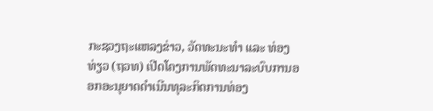ກະຊວງຖະແຫລງຂ່າວ, ວັດທະນະທຳ ແລະ ທ່ອງທ່ຽວ (ຖວທ) ເປີດໂຄງການພັດທະນາລະບົບການອອກອະນຸຍາດດຳເນີນທຸລະກິດການທ່ອງ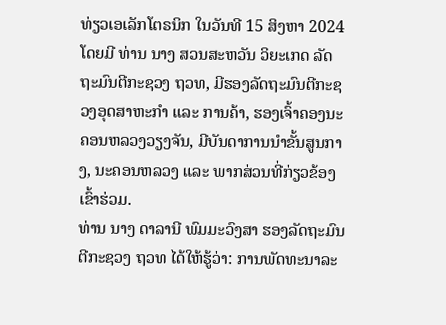ທ່ຽວເອເລັກໂຕຣນິກ ໃນວັນທີ 15 ສິງຫາ 2024 ໂດຍມີ ທ່ານ ນາງ ສວນສະຫວັນ ວິຍະເກດ ລັດຖະມົນຕີກະຊວງ ຖວທ, ມີຮອງລັດຖະມົນຕີກະຊວງອຸດສາຫະກຳ ແລະ ການຄ້າ, ຮອງເຈົ້າຄອງນະຄອນຫລວງວຽງຈັນ, ມີບັນດາການນຳຂັ້ນສູນກາງ, ນະຄອນຫລວງ ແລະ ພາກສ່ວນທີ່ກ່ຽວຂ້ອງ ເຂົ້າຮ່ວມ.
ທ່ານ ນາງ ດາລານີ ພົມມະວົງສາ ຮອງລັດຖະມົນຕີກະຊວງ ຖວທ ໄດ້ໃຫ້ຮູ້ວ່າ: ການພັດທະນາລະ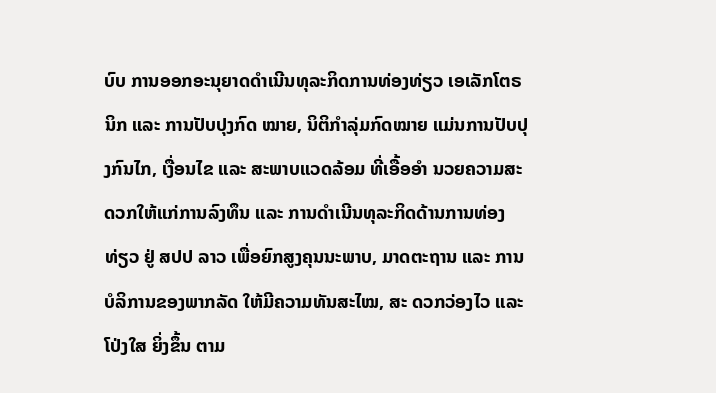ບົບ ການອອກອະນຸຍາດດໍາເນີນທຸລະກິດການທ່ອງທ່ຽວ ເອເລັກໂຕຣນິກ ແລະ ການປັບປຸງກົດ ໝາຍ, ນິຕິກຳລຸ່ມກົດໝາຍ ແມ່ນການປັບປຸງກົນໄກ, ເງື່ອນໄຂ ແລະ ສະພາບແວດລ້ອມ ທີ່ເອື້ອອຳ ນວຍຄວາມສະດວກໃຫ້ແກ່ການລົງທຶນ ແລະ ການດໍາເນີນທຸລະກິດດ້ານການທ່ອງທ່ຽວ ຢູ່ ສປປ ລາວ ເພື່ອຍົກສູງຄຸນນະພາບ, ມາດຕະຖານ ແລະ ການບໍລິການຂອງພາກລັດ ໃຫ້ມີຄວາມທັນສະໄໝ, ສະ ດວກວ່ອງໄວ ແລະ ໂປ່ງໃສ ຍິ່ງຂຶ້ນ ຕາມ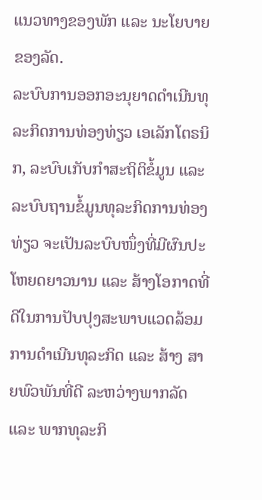ແນວທາງຂອງພັກ ແລະ ນະໂຍບາຍຂອງລັດ.
ລະບົບການອອກອະນຸຍາດດຳເນີນທຸລະກິດການທ່ອງທ່ຽວ ເອເລັກໂຕຣນິກ, ລະບົບເກັບກຳສະຖິຕິຂໍ້ມູນ ແລະ ລະບົບຖານຂໍ້ມູນທຸລະກິດການທ່ອງທ່ຽວ ຈະເປັນລະບົບໜຶ່ງທີ່ມີຜົນປະໂຫຍດຍາວນານ ແລະ ສ້າງໂອກາດທີ່ດີໃນການປັບປຸງສະພາບແວດລ້ອມ ການດໍາເນີນທຸລະກິດ ແລະ ສ້າງ ສາຍພົວພັນທີ່ດີ ລະຫວ່າງພາກລັດ ແລະ ພາກທຸລະກິ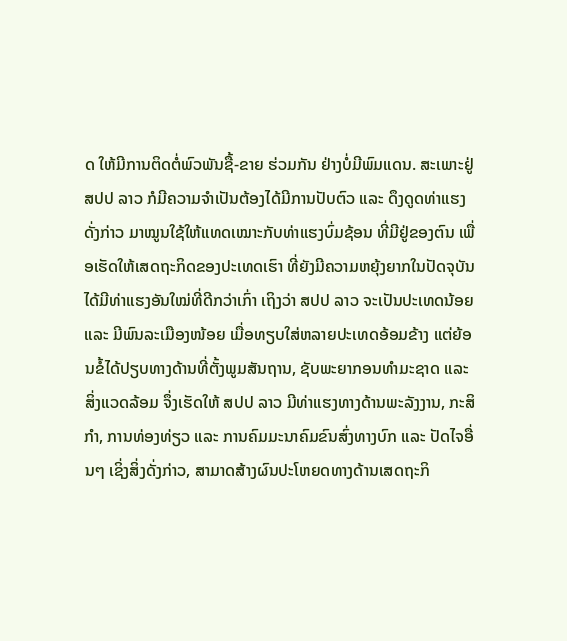ດ ໃຫ້ມີການຕິດຕໍ່ພົວພັນຊື້-ຂາຍ ຮ່ວມກັນ ຢ່າງບໍ່ມີພົມແດນ. ສະເພາະຢູ່ ສປປ ລາວ ກໍມີຄວາມຈຳເປັນຕ້ອງໄດ້ມີການປັບຕົວ ແລະ ດຶງດູດທ່າແຮງດັ່ງກ່າວ ມາໝູນໃຊ້ໃຫ້ແທດເໝາະກັບທ່າແຮງບົ່ມຊ້ອນ ທີ່ມີຢູ່ຂອງຕົນ ເພື່ອເຮັດໃຫ້ເສດຖະກິດຂອງປະເທດເຮົາ ທີ່ຍັງມີຄວາມຫຍຸ້ງຍາກໃນປັດຈຸບັນ ໄດ້ມີທ່າແຮງອັນໃໝ່ທີ່ດີກວ່າເກົ່າ ເຖິງວ່າ ສປປ ລາວ ຈະເປັນປະເທດນ້ອຍ ແລະ ມີພົນລະເມືອງໜ້ອຍ ເມື່ອທຽບໃສ່ຫລາຍປະເທດອ້ອມຂ້າງ ແຕ່ຍ້ອນຂໍ້ໄດ້ປຽບທາງດ້ານທີ່ຕັ້ງພູມສັນຖານ, ຊັບພະຍາກອນທຳມະຊາດ ແລະ ສິ່ງແວດລ້ອມ ຈຶ່ງເຮັດໃຫ້ ສປປ ລາວ ມີທ່າແຮງທາງດ້ານພະລັງງານ, ກະສິກຳ, ການທ່ອງທ່ຽວ ແລະ ການຄົມມະນາຄົມຂົນສົ່ງທາງບົກ ແລະ ປັດໄຈອື່ນໆ ເຊິ່ງສິ່ງດັ່ງກ່າວ, ສາມາດສ້າງຜົນປະໂຫຍດທາງດ້ານເສດຖະກິ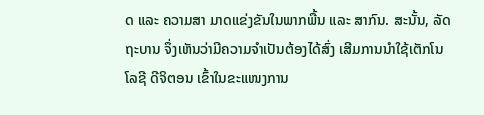ດ ແລະ ຄວາມສາ ມາດແຂ່ງຂັນໃນພາກພື້ນ ແລະ ສາກົນ. ສະນັ້ນ, ລັດຖະບານ ຈຶ່ງເຫັນວ່າມີຄວາມຈຳເປັນຕ້ອງໄດ້ສົ່ງ ເສີມການນຳໃຊ້ເຕັກໂນໂລຊີ ດີຈິຕອນ ເຂົ້າໃນຂະແໜງການ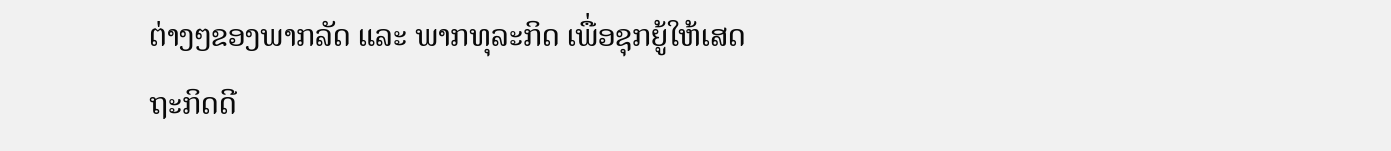ຕ່າງໆຂອງພາກລັດ ແລະ ພາກທຸລະກິດ ເພື່ອຊຸກຍູ້ໃຫ້ເສດຖະກິດດີ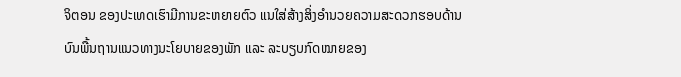ຈິຕອນ ຂອງປະເທດເຮົາມີການຂະຫຍາຍຕົວ ແນໃສ່ສ້າງສິ່ງອຳນວຍຄວາມສະດວກຮອບດ້ານ ບົນພື້ນຖານແນວທາງນະໂຍບາຍຂອງພັກ ແລະ ລະບຽບກົດໝາຍຂອງ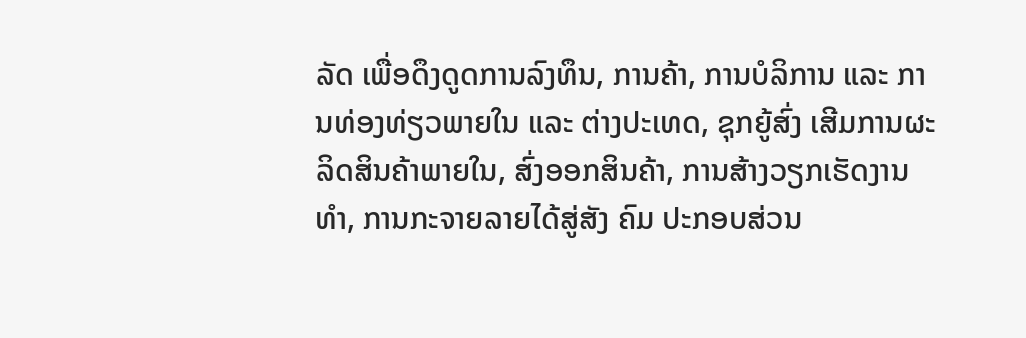ລັດ ເພື່ອດຶງດູດການລົງທຶນ, ການຄ້າ, ການບໍລິການ ແລະ ການທ່ອງທ່ຽວພາຍໃນ ແລະ ຕ່າງປະເທດ, ຊຸກຍູ້ສົ່ງ ເສີມການຜະລິດສິນຄ້າພາຍໃນ, ສົ່ງອອກສິນຄ້າ, ການສ້າງວຽກເຮັດງານທຳ, ການກະຈາຍລາຍໄດ້ສູ່ສັງ ຄົມ ປະກອບສ່ວນ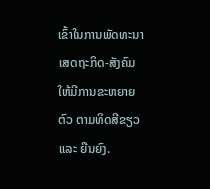ເຂົ້າໃນການພັດທະນາເສດຖະກິດ-ສັງຄົມ ໃຫ້ມີການຂະຫຍາຍຕົວ ຕາມທິດສີຂຽວ ແລະ ຍືນຍົງ.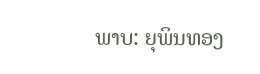ພາບ: ຍຸພິນທອງ